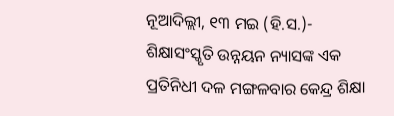ନୂଆଦିଲ୍ଲୀ, ୧୩ ମଇ (ହି.ସ.)- ଶିକ୍ଷାସଂସ୍କୃତି ଉନ୍ନୟନ ନ୍ୟାସଙ୍କ ଏକ ପ୍ରତିନିଧୀ ଦଳ ମଙ୍ଗଳବାର କେନ୍ଦ୍ର ଶିକ୍ଷା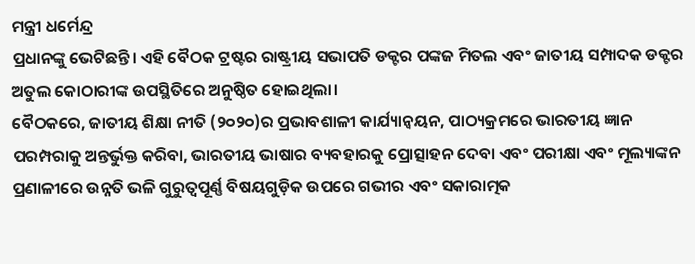ମନ୍ତ୍ରୀ ଧର୍ମେନ୍ଦ୍ର
ପ୍ରଧାନଙ୍କୁ ଭେଟିଛନ୍ତି। ଏହି ବୈଠକ ଟ୍ରଷ୍ଟର ରାଷ୍ଟ୍ରୀୟ ସଭାପତି ଡକ୍ଟର ପଙ୍କଜ ମିତଲ ଏବଂ ଜାତୀୟ ସମ୍ପାଦକ ଡକ୍ଟର ଅତୁଲ କୋଠାରୀଙ୍କ ଉପସ୍ଥିତିରେ ଅନୁଷ୍ଠିତ ହୋଇଥିଲା।
ବୈଠକରେ, ଜାତୀୟ ଶିକ୍ଷା ନୀତି (୨୦୨୦)ର ପ୍ରଭାବଶାଳୀ କାର୍ଯ୍ୟାନ୍ୱୟନ, ପାଠ୍ୟକ୍ରମରେ ଭାରତୀୟ ଜ୍ଞାନ ପରମ୍ପରାକୁ ଅନ୍ତର୍ଭୁକ୍ତ କରିବା, ଭାରତୀୟ ଭାଷାର ବ୍ୟବହାରକୁ ପ୍ରୋତ୍ସାହନ ଦେବା ଏବଂ ପରୀକ୍ଷା ଏବଂ ମୂଲ୍ୟାଙ୍କନ ପ୍ରଣାଳୀରେ ଉନ୍ନତି ଭଳି ଗୁରୁତ୍ୱପୂର୍ଣ୍ଣ ବିଷୟଗୁଡ଼ିକ ଉପରେ ଗଭୀର ଏବଂ ସକାରାତ୍ମକ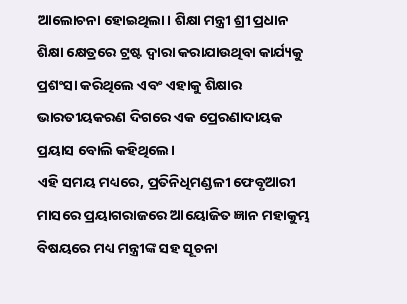ଆଲୋଚନା ହୋଇଥିଲା। ଶିକ୍ଷା ମନ୍ତ୍ରୀ ଶ୍ରୀ ପ୍ରଧାନ ଶିକ୍ଷା କ୍ଷେତ୍ରରେ ଟ୍ରଷ୍ଟ ଦ୍ୱାରା କରାଯାଉଥିବା କାର୍ଯ୍ୟକୁ ପ୍ରଶଂସା କରିଥିଲେ ଏବଂ ଏହାକୁ ଶିକ୍ଷାର ଭାରତୀୟକରଣ ଦିଗରେ ଏକ ପ୍ରେରଣାଦାୟକ ପ୍ରୟାସ ବୋଲି କହିଥିଲେ।
ଏହି ସମୟ ମଧ୍ୟରେ, ପ୍ରତିନିଧିମଣ୍ଡଳୀ ଫେବୃଆରୀ ମାସରେ ପ୍ରୟାଗରାଜରେ ଆୟୋଜିତ ଜ୍ଞାନ ମହାକୁମ୍ଭ ବିଷୟରେ ମଧ୍ୟ ମନ୍ତ୍ରୀଙ୍କ ସହ ସୂଚନା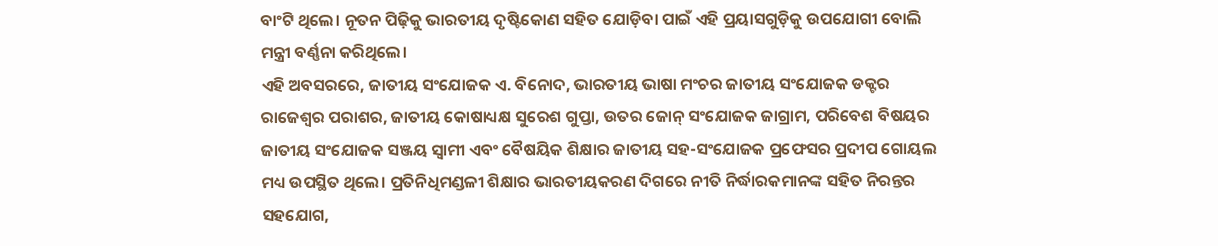ବାଂଟି ଥିଲେ। ନୂତନ ପିଢ଼ିକୁ ଭାରତୀୟ ଦୃଷ୍ଟିକୋଣ ସହିତ ଯୋଡ଼ିବା ପାଇଁ ଏହି ପ୍ରୟାସଗୁଡ଼ିକୁ ଉପଯୋଗୀ ବୋଲି ମନ୍ତ୍ରୀ ବର୍ଣ୍ଣନା କରିଥିଲେ।
ଏହି ଅବସରରେ, ଜାତୀୟ ସଂଯୋଜକ ଏ. ବିନୋଦ, ଭାରତୀୟ ଭାଷା ମଂଚର ଜାତୀୟ ସଂଯୋଜକ ଡକ୍ଟର ରାଜେଶ୍ୱର ପରାଶର, ଜାତୀୟ କୋଷାଧ୍ୟକ୍ଷ ସୁରେଶ ଗୁପ୍ତା, ଉତର ଜୋନ୍ ସଂଯୋଜକ ଜାଗ୍ରାମ, ପରିବେଶ ବିଷୟର ଜାତୀୟ ସଂଯୋଜକ ସଞ୍ଜୟ ସ୍ୱାମୀ ଏବଂ ବୈଷୟିକ ଶିକ୍ଷାର ଜାତୀୟ ସହ-ସଂଯୋଜକ ପ୍ରଫେସର ପ୍ରଦୀପ ଗୋୟଲ ମଧ୍ୟ ଉପସ୍ଥିତ ଥିଲେ। ପ୍ରତିନିଧିମଣ୍ଡଳୀ ଶିକ୍ଷାର ଭାରତୀୟକରଣ ଦିଗରେ ନୀତି ନିର୍ଦ୍ଧାରକମାନଙ୍କ ସହିତ ନିରନ୍ତର ସହଯୋଗ,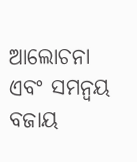ଆଲୋଚନା ଏବଂ ସମନ୍ୱୟ ବଜାୟ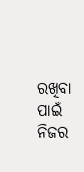ରଖିବା ପାଇଁ ନିଜର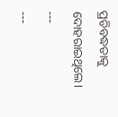ପ୍ରତିବଦ୍ଧତାକୁ ଦୋହରାଇଥିଲେ।
---
---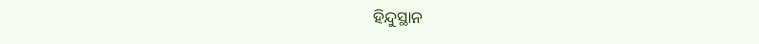ହିନ୍ଦୁସ୍ଥାନ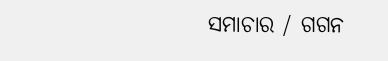ସମାଚାର / ଗଗନ